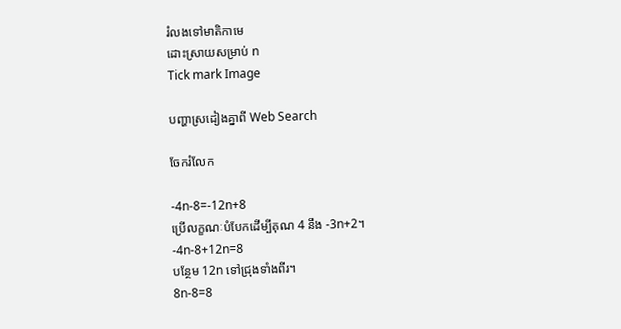រំលងទៅមាតិកាមេ
ដោះស្រាយសម្រាប់ n
Tick mark Image

បញ្ហាស្រដៀងគ្នាពី Web Search

ចែករំលែក

-4n-8=-12n+8
ប្រើលក្ខណៈបំបែកដើម្បីគុណ 4 នឹង -3n+2។
-4n-8+12n=8
បន្ថែម 12n ទៅជ្រុងទាំងពីរ។
8n-8=8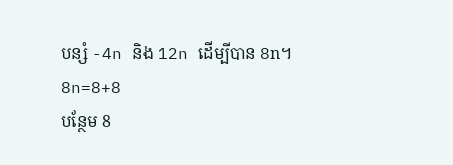បន្សំ -4n និង 12n ដើម្បីបាន 8n។
8n=8+8
បន្ថែម 8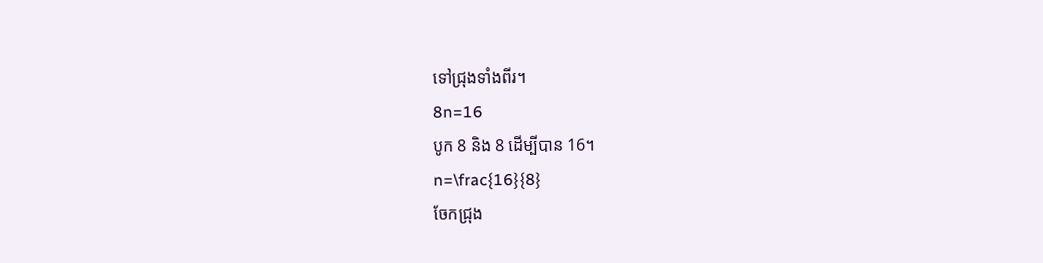ទៅជ្រុងទាំងពីរ។
8n=16
បូក 8 និង 8 ដើម្បីបាន 16។
n=\frac{16}{8}
ចែកជ្រុង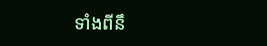ទាំងពីនឹ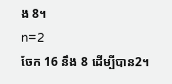ង 8។
n=2
ចែក 16 នឹង 8 ដើម្បីបាន2។